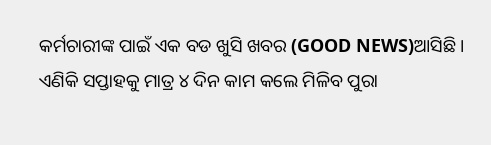କର୍ମଚାରୀଙ୍କ ପାଇଁ ଏକ ବଡ ଖୁସି ଖବର (GOOD NEWS)ଆସିଛି । ଏଣିକି ସପ୍ତାହକୁ ମାତ୍ର ୪ ଦିନ କାମ କଲେ ମିଳିବ ପୁରା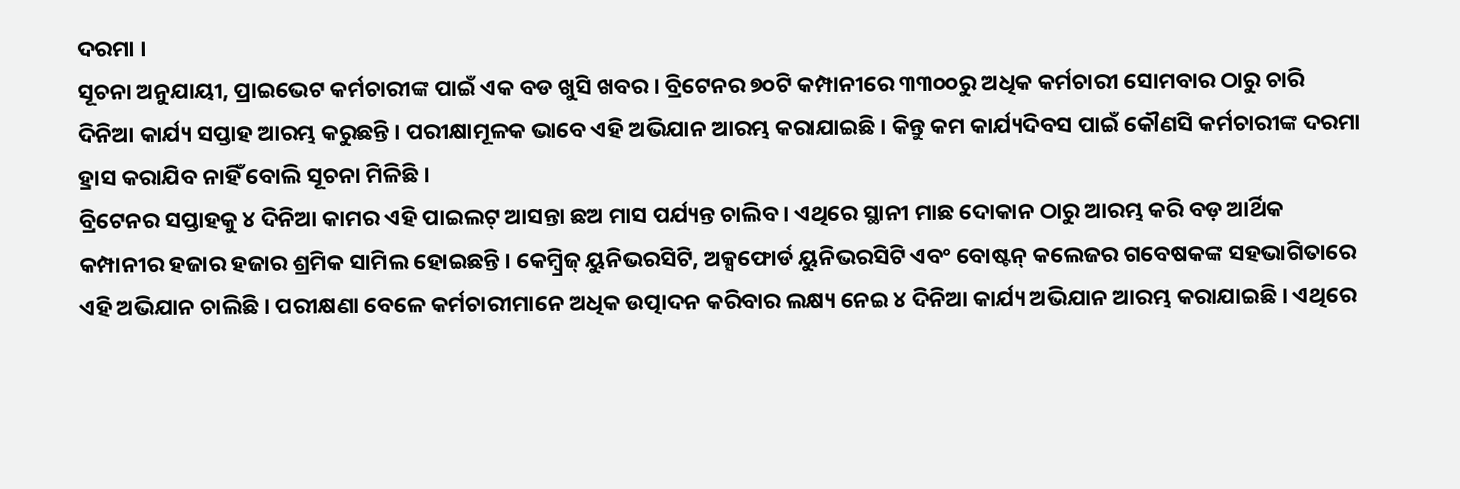ଦରମା ।
ସୂଚନା ଅନୁଯାୟୀ, ପ୍ରାଇଭେଟ କର୍ମଚାରୀଙ୍କ ପାଇଁ ଏକ ବଡ ଖୁସି ଖବର । ବ୍ରିଟେନର ୭୦ଟି କମ୍ପାନୀରେ ୩୩୦୦ରୁ ଅଧିକ କର୍ମଚାରୀ ସୋମବାର ଠାରୁ ଚାରି ଦିନିଆ କାର୍ଯ୍ୟ ସପ୍ତାହ ଆରମ୍ଭ କରୁଛନ୍ତି । ପରୀକ୍ଷାମୂଳକ ଭାବେ ଏହି ଅଭିଯାନ ଆରମ୍ଭ କରାଯାଇଛି । କିନ୍ତୁ କମ କାର୍ଯ୍ୟଦିବସ ପାଇଁ କୌଣସି କର୍ମଚାରୀଙ୍କ ଦରମା ହ୍ରାସ କରାଯିବ ନାହିଁ ବୋଲି ସୂଚନା ମିଳିଛି ।
ବ୍ରିଟେନର ସପ୍ତାହକୁ ୪ ଦିନିଆ କାମର ଏହି ପାଇଲଟ୍ ଆସନ୍ତା ଛଅ ମାସ ପର୍ଯ୍ୟନ୍ତ ଚାଲିବ । ଏଥିରେ ସ୍ଥାନୀ ମାଛ ଦୋକାନ ଠାରୁ ଆରମ୍ଭ କରି ବଡ଼ ଆର୍ଥିକ କମ୍ପାନୀର ହଜାର ହଜାର ଶ୍ରମିକ ସାମିଲ ହୋଇଛନ୍ତି । କେମ୍ବ୍ରିଜ୍ ୟୁନିଭରସିଟି, ଅକ୍ସଫୋର୍ଡ ୟୁନିଭରସିଟି ଏବଂ ବୋଷ୍ଟନ୍ କଲେଜର ଗବେଷକଙ୍କ ସହଭାଗିତାରେ ଏହି ଅଭିଯାନ ଚାଲିଛି । ପରୀକ୍ଷଣା ବେଳେ କର୍ମଚାରୀମାନେ ଅଧିକ ଉତ୍ପାଦନ କରିବାର ଲକ୍ଷ୍ୟ ନେଇ ୪ ଦିନିଆ କାର୍ଯ୍ୟ ଅଭିଯାନ ଆରମ୍ଭ କରାଯାଇଛି । ଏଥିରେ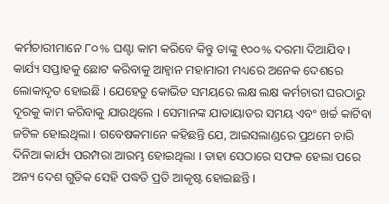କର୍ମଚାରୀମାନେ ୮୦% ଘଣ୍ଟା କାମ କରିବେ କିନ୍ତୁ ତାଙ୍କୁ ୧୦୦% ଦରମା ଦିଆଯିବ ।
କାର୍ଯ୍ୟ ସପ୍ତାହକୁ ଛୋଟ କରିବାକୁ ଆହ୍ୱାନ ମହାମାରୀ ମଧ୍ୟରେ ଅନେକ ଦେଶରେ ଲୋକାଦୃତ ହୋଇଛି । ଯେହେତୁ କୋଭିଡ ସମୟରେ ଲକ୍ଷ ଲକ୍ଷ କର୍ମଚାରୀ ଘରଠାରୁ ଦୂରକୁ କାମ କରିବାକୁ ଯାଉଥିଲେ । ସେମାନଙ୍କ ଯାତାୟାତର ସମୟ ଏବଂ ଖର୍ଚ୍ଚ କାଟିବା ଜଟିଳ ହୋଇଥିଲା । ଗବେଷକମାନେ କହିଛନ୍ତି ଯେ, ଆଇସଲାଣ୍ଡରେ ପ୍ରଥମେ ଚାରି ଦିନିଆ କାର୍ଯ୍ୟ ପରମ୍ପରା ଆରମ୍ଭ ହୋଇଥିଲା । ତାହା ସେଠାରେ ସଫଳ ହେଲା ପରେ ଅନ୍ୟ ଦେଶ ଗୁଡିକ ସେହି ପଦ୍ଧତି ପ୍ରତି ଆକୃଷ୍ଟ ହୋଇଛନ୍ତି ।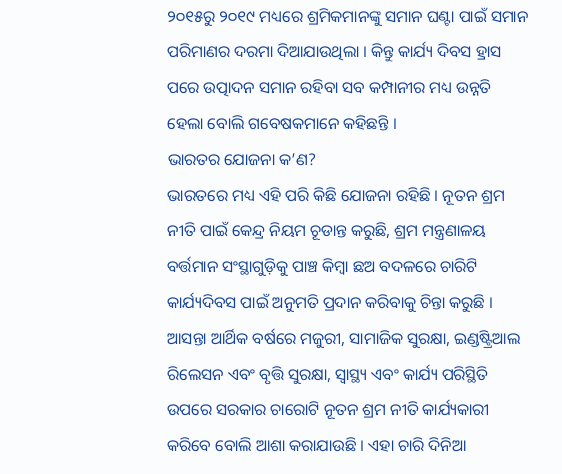୨୦୧୫ରୁ ୨୦୧୯ ମଧ୍ୟରେ ଶ୍ରମିକମାନଙ୍କୁ ସମାନ ଘଣ୍ଟା ପାଇଁ ସମାନ ପରିମାଣର ଦରମା ଦିଆଯାଉଥିଲା । କିନ୍ତୁ କାର୍ଯ୍ୟ ଦିବସ ହ୍ରାସ ପରେ ଉତ୍ପାଦନ ସମାନ ରହିବା ସବ କମ୍ପାନୀର ମଧ୍ୟ ଉନ୍ନତି ହେଲା ବୋଲି ଗବେଷକମାନେ କହିଛନ୍ତି ।
ଭାରତର ଯୋଜନା କ’ଣ?
ଭାରତରେ ମଧ୍ୟ ଏହି ପରି କିଛି ଯୋଜନା ରହିଛି । ନୂତନ ଶ୍ରମ ନୀତି ପାଇଁ କେନ୍ଦ୍ର ନିୟମ ଚୂଡାନ୍ତ କରୁଛି, ଶ୍ରମ ମନ୍ତ୍ରଣାଳୟ ବର୍ତ୍ତମାନ ସଂସ୍ଥାଗୁଡ଼ିକୁ ପାଞ୍ଚ କିମ୍ବା ଛଅ ବଦଳରେ ଚାରିଟି କାର୍ଯ୍ୟଦିବସ ପାଇଁ ଅନୁମତି ପ୍ରଦାନ କରିବାକୁ ଚିନ୍ତା କରୁଛି । ଆସନ୍ତା ଆର୍ଥିକ ବର୍ଷରେ ମଜୁରୀ, ସାମାଜିକ ସୁରକ୍ଷା, ଇଣ୍ଡଷ୍ଟ୍ରିଆଲ ରିଲେସନ ଏବଂ ବୃତ୍ତି ସୁରକ୍ଷା, ସ୍ୱାସ୍ଥ୍ୟ ଏବଂ କାର୍ଯ୍ୟ ପରିସ୍ଥିତି ଉପରେ ସରକାର ଚାରୋଟି ନୂତନ ଶ୍ରମ ନୀତି କାର୍ଯ୍ୟକାରୀ କରିବେ ବୋଲି ଆଶା କରାଯାଉଛି । ଏହା ଚାରି ଦିନିଆ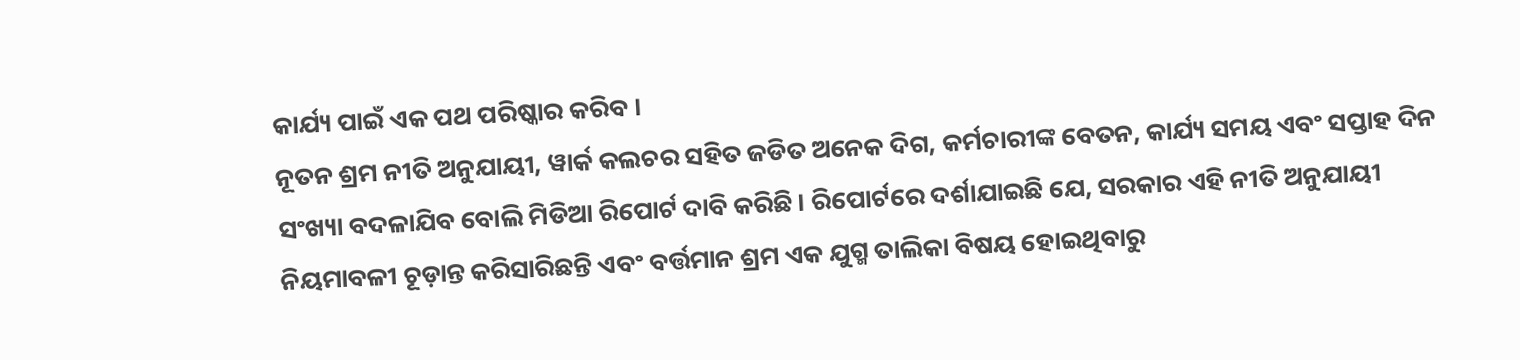କାର୍ଯ୍ୟ ପାଇଁ ଏକ ପଥ ପରିଷ୍କାର କରିବ ।
ନୂତନ ଶ୍ରମ ନୀତି ଅନୁଯାୟୀ, ୱାର୍କ କଲଚର ସହିତ ଜଡିତ ଅନେକ ଦିଗ, କର୍ମଚାରୀଙ୍କ ବେତନ, କାର୍ଯ୍ୟ ସମୟ ଏବଂ ସପ୍ତାହ ଦିନ ସଂଖ୍ୟା ବଦଳାଯିବ ବୋଲି ମିଡିଆ ରିପୋର୍ଟ ଦାବି କରିଛି। ରିପୋର୍ଟରେ ଦର୍ଶାଯାଇଛି ଯେ, ସରକାର ଏହି ନୀତି ଅନୁଯାୟୀ ନିୟମାବଳୀ ଚୂଡ଼ାନ୍ତ କରିସାରିଛନ୍ତି ଏବଂ ବର୍ତ୍ତମାନ ଶ୍ରମ ଏକ ଯୁଗ୍ମ ତାଲିକା ବିଷୟ ହୋଇଥିବାରୁ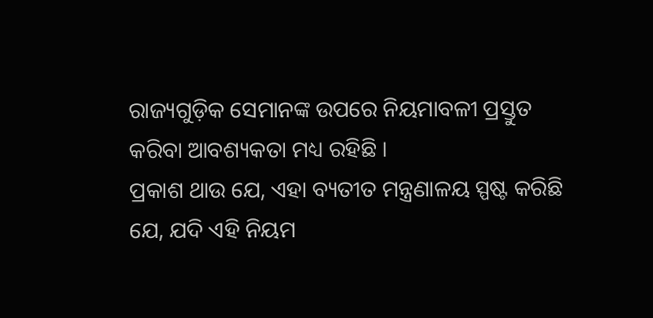ରାଜ୍ୟଗୁଡ଼ିକ ସେମାନଙ୍କ ଉପରେ ନିୟମାବଳୀ ପ୍ରସ୍ତୁତ କରିବା ଆବଶ୍ୟକତା ମଧ୍ୟ ରହିଛି ।
ପ୍ରକାଶ ଥାଉ ଯେ, ଏହା ବ୍ୟତୀତ ମନ୍ତ୍ରଣାଳୟ ସ୍ପଷ୍ଟ କରିଛି ଯେ, ଯଦି ଏହି ନିୟମ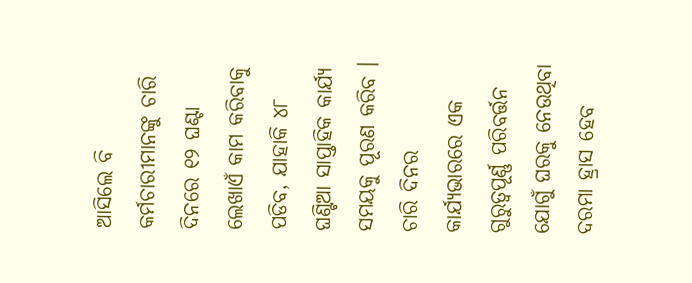ଆସିଲେ ବି କର୍ମଚାରୀମାନଙ୍କୁ ଚାରି ଦିନରେ ୧୨ ଘଣ୍ଟା ଲେଖାଏଁ କାମ କରିବାକୁ ପଡିବ, ଯାହାକି ୪୮ ଘଣ୍ଟିଆ ସାପ୍ତାହିକ କାର୍ଯ୍ୟ ସମୟକୁ ପୂରଣ କରିବ । ଚାରି ଦିନର କାର୍ଯ୍ୟଭାରରେ ଏକ ଗୁରୁତ୍ୱପୂର୍ଣ୍ଣ ପରିବର୍ତ୍ତନ ଯୋଗୁଁ ଘରକୁ ନେଉଥିବା ଦରମା ହ୍ରାସ ହେବ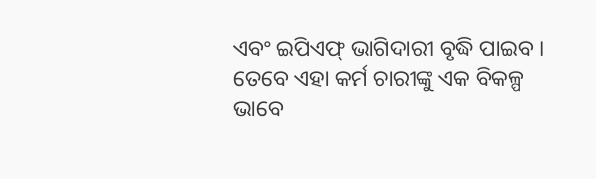ଏବଂ ଇପିଏଫ୍ ଭାଗିଦାରୀ ବୃଦ୍ଧି ପାଇବ । ତେବେ ଏହା କର୍ମ ଚାରୀଙ୍କୁ ଏକ ବିକଳ୍ପ ଭାବେ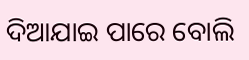ଦିଆଯାଇ ପାରେ ବୋଲି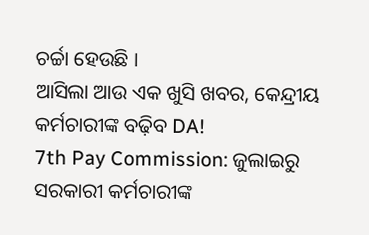ଚର୍ଚ୍ଚା ହେଉଛି ।
ଆସିଲା ଆଉ ଏକ ଖୁସି ଖବର, କେନ୍ଦ୍ରୀୟ କର୍ମଚାରୀଙ୍କ ବଢ଼ିବ DA!
7th Pay Commission: ଜୁଲାଇରୁ ସରକାରୀ କର୍ମଚାରୀଙ୍କ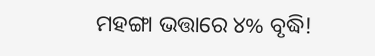ମହଙ୍ଗା ଭତ୍ତାରେ ୪% ବୃଦ୍ଧି!